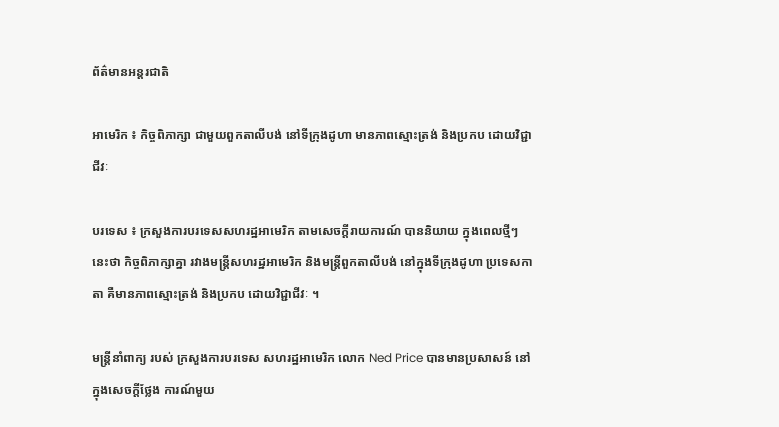ព័ត៌មានអន្តរជាតិ

អាមេរិក ៖ កិច្ចពិភាក្សា ជាមួយពួកតាលីបង់ នៅទីក្រុងដូហា មានភាពស្មោះត្រង់ និងប្រកប ដោយវិជ្ជាជីវៈ

បរទេស ៖ ក្រសួងការបរទេសសហរដ្ឋអាមេរិក តាមសេចក្តីរាយការណ៍ បាននិយាយ ក្នុងពេលថ្មីៗនេះថា កិច្ចពិភាក្សាគ្នា រវាងមន្ត្រីសហរដ្ឋអាមេរិក និងមន្ត្រីពួកតាលីបង់ នៅក្នុងទីក្រុងដូហា ប្រទេសកាតា គឺមានភាពស្មោះត្រង់ និងប្រកប ដោយវិជ្ជាជីវៈ ។

មន្ត្រីនាំពាក្យ របស់ ក្រសួងការបរទេស សហរដ្ឋអាមេរិក លោក Ned Price បានមានប្រសាសន៍ នៅក្នុងសេចក្តីថ្លែង ការណ៍មួយ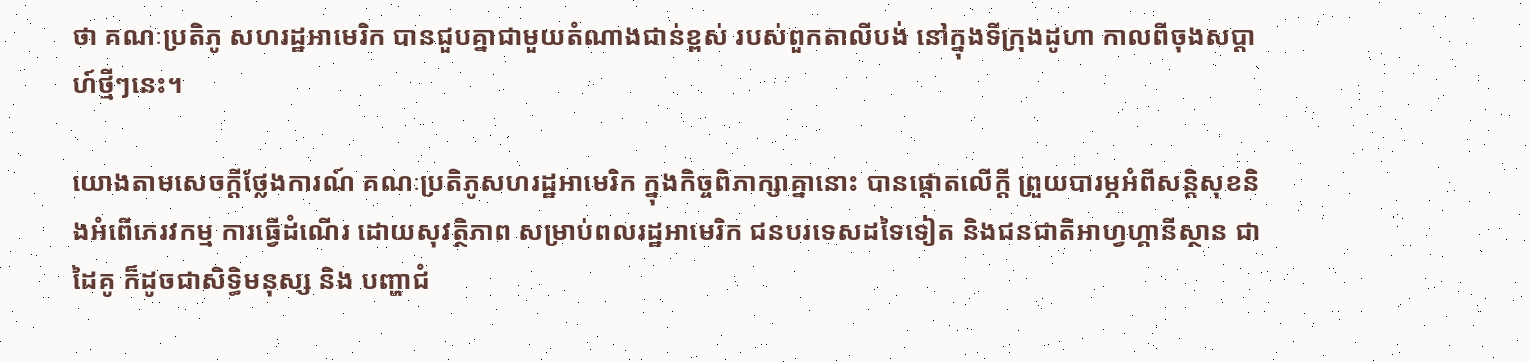ថា គណៈប្រតិភូ សហរដ្ឋអាមេរិក បានជួបគ្នាជាមួយតំណាងជាន់ខ្ពស់ របស់ពួកតាលីបង់ នៅក្នុងទីក្រុងដូហា កាលពីចុងសប្ដាហ៍ថ្មីៗនេះ។

យោងតាមសេចក្តីថ្លែងការណ៍ គណៈប្រតិភូសហរដ្ឋអាមេរិក ក្នុងកិច្ចពិភាក្សាគ្នានោះ បានផ្តោតលើក្តី ព្រួយបារម្ភអំពីសន្តិសុខនិងអំពើភេរវកម្ម ការធ្វើដំណើរ ដោយសុវត្ថិភាព សម្រាប់ពលរដ្ឋអាមេរិក ជនបរទេសដទៃទៀត និងជនជាតិអាហ្វហ្គានីស្ថាន ជាដៃគូ ក៏ដូចជាសិទ្ធិមនុស្ស និង បញ្ហាជំ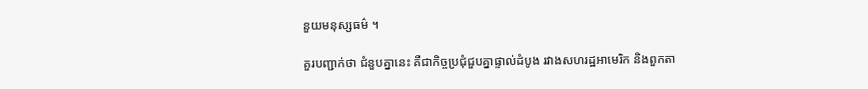នួយមនុស្សធម៌ ។

គួរបញ្ជាក់ថា ជំនួបគ្នានេះ គឺជាកិច្ចប្រជុំជួបគ្នាផ្ទាល់ដំបូង រវាងសហរដ្ឋអាមេរិក និងពួកតា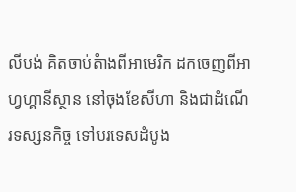លីបង់ គិតចាប់តំាងពីអាមេរិក ដកចេញពីអាហ្វហ្គានីស្ថាន នៅចុងខែសីហា និងជាដំណើរទស្សនកិច្ច ទៅបរទេសដំបូង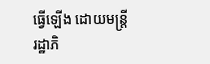ធ្វើឡើង ដោយមន្ត្រីរដ្ឋាភិ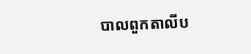បាលពួកតាលីប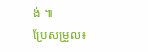ង់ ៕
ប្រែសម្រួល៖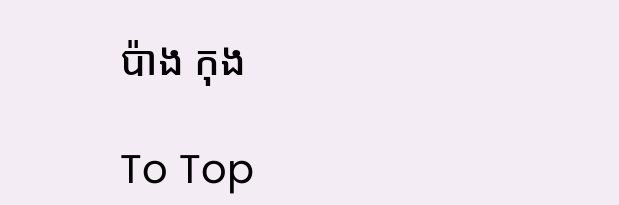ប៉ាង កុង

To Top